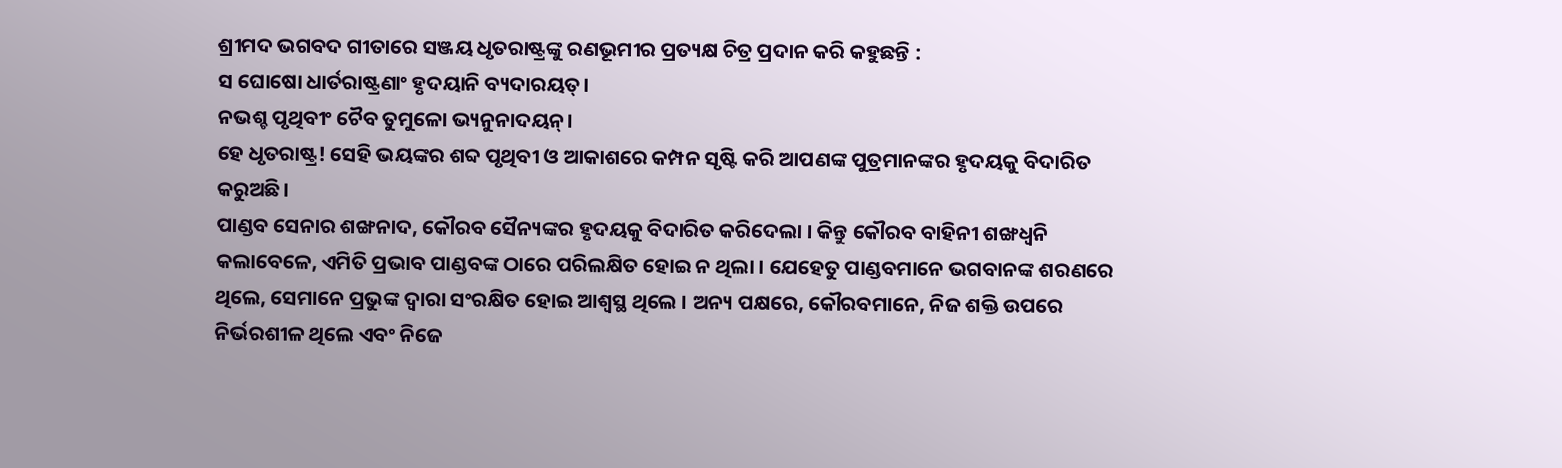ଶ୍ରୀମଦ ଭଗବଦ ଗୀତାରେ ସଞ୍ଜୟ ଧୃତରାଷ୍ଟ୍ରଙ୍କୁ ରଣଭୂମୀର ପ୍ରତ୍ୟକ୍ଷ ଚିତ୍ର ପ୍ରଦାନ କରି କହୁଛନ୍ତି :
ସ ଘୋଷୋ ଧାର୍ତରାଷ୍ଟ୍ରଣାଂ ହୃଦୟାନି ବ୍ୟଦାରୟତ୍।
ନଭଶ୍ଚ ପୃଥିବୀଂ ଚୈବ ତୁମୁଳୋ ଭ୍ୟନୁନାଦୟନ୍।
ହେ ଧୃତରାଷ୍ଟ୍ର! ସେହି ଭୟଙ୍କର ଶବ୍ଦ ପୃଥିବୀ ଓ ଆକାଶରେ କମ୍ପନ ସୃଷ୍ଟି କରି ଆପଣଙ୍କ ପୁତ୍ରମାନଙ୍କର ହୃଦୟକୁ ବିଦାରିତ କରୁଅଛି।
ପାଣ୍ଡବ ସେନାର ଶଙ୍ଖନାଦ, କୌରବ ସୈନ୍ୟଙ୍କର ହୃଦୟକୁ ବିଦାରିତ କରିଦେଲା । କିନ୍ତୁ କୌରବ ବାହିନୀ ଶଙ୍ଖଧ୍ୱନି କଲାବେଳେ, ଏମିତି ପ୍ରଭାବ ପାଣ୍ଡବଙ୍କ ଠାରେ ପରିଲକ୍ଷିତ ହୋଇ ନ ଥିଲା । ଯେହେତୁ ପାଣ୍ଡବମାନେ ଭଗବାନଙ୍କ ଶରଣରେ ଥିଲେ, ସେମାନେ ପ୍ରଭୁଙ୍କ ଦ୍ୱାରା ସଂରକ୍ଷିତ ହୋଇ ଆଶ୍ୱସ୍ଥ ଥିଲେ । ଅନ୍ୟ ପକ୍ଷରେ, କୌରବମାନେ, ନିଜ ଶକ୍ତି ଉପରେ ନିର୍ଭରଶୀଳ ଥିଲେ ଏବଂ ନିଜେ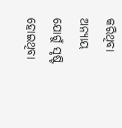କରିଥିବା ଅନ୍ୟାୟ ଯୋଗୁଁ ସୃଷ୍ଟି ହୋଇଥିବା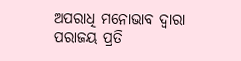ଅପରାଧି ମନୋଭାବ ଦ୍ୱାରା ପରାଜୟ ପ୍ରତି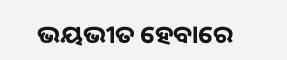ଭୟଭୀତ ହେବାରେ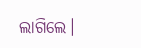ଲାଗିଲେ।